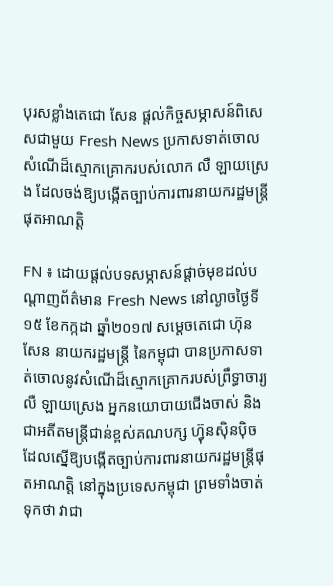បុរសខ្លាំងតេជោ សែន ផ្តល់កិច្ចសម្ភាសន៍ពិសេសជាមួយ Fresh News ប្រកាសទាត់ចោលសំណើដ៏ស្មោកគ្រោករបស់លោក លឺ ឡាយស្រេង ដែលចង់ឱ្យបង្កើតច្បាប់ការពារនាយករដ្ឋមន្រ្តីផុតអាណត្តិ

FN ៖ ដោយផ្តល់បទសម្ភាសន៍ផ្តាច់មុខដល់បណ្តាញព័ត៌មាន Fresh News នៅល្ងាចថ្ងៃទី១៥ ខែកក្កដា ឆ្នាំ២០១៧ សម្តេចតេជោ ហ៊ុន សែន នាយករដ្ឋមន្រ្តី នៃកម្ពុជា បានប្រកាសទាត់ចោលនូវសំណើដ៏ស្មោកគ្រោករបស់ព្រឹទ្ធាចារ្យ លឺ ឡាយស្រេង អ្នកនយោបាយជើងចាស់ និងជាអតីតមន្រ្តីជាន់ខ្ពស់គណបក្ស ហ្វ៊ុនស៊ិនប៉ិច ដែលស្នើឱ្យបង្កើតច្បាប់ការពារនាយករដ្ឋមន្រ្តីផុតអាណត្តិ នៅក្នុងប្រទេសកម្ពុជា ព្រមទាំងចាត់ទុកថា វាជា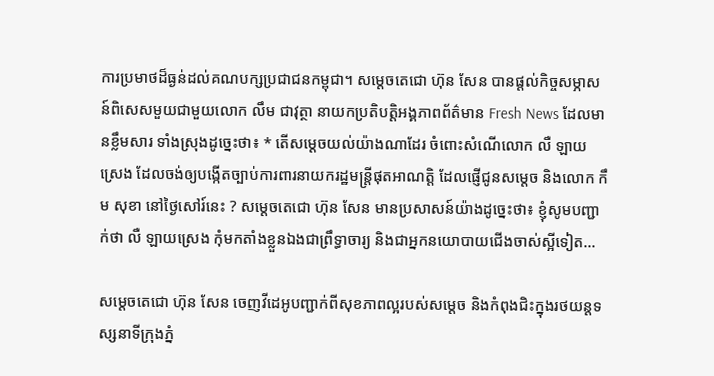ការប្រមាថដ៏ធ្ងន់ដល់គណបក្សប្រជាជនកម្ពុជា។ សម្តេចតេជោ ហ៊ុន សែន បានផ្តល់កិច្ចសម្ភាសន៍ពិសេសមួយជាមួយលោក លឹម ជាវុត្ថា នាយកប្រតិបត្តិអង្គភាពព័ត៌មាន Fresh News ដែលមានខ្លឹមសារ ទាំងស្រុងដូច្នេះថា៖ * តើសម្តេចយល់យ៉ាងណាដែរ ចំពោះសំណើលោក លឺ ឡាយស្រេង ដែលចង់ឲ្យបង្កើតច្បាប់ការពារនាយករដ្ឋមន្រ្តីផុតអាណត្តិ ដែលផ្ញើជូនសម្តេច និងលោក កឹម សុខា នៅថ្ងៃសៅរ៍នេះ ? សម្តេចតេជោ ហ៊ុន សែន មានប្រសាសន៍យ៉ាងដូច្នេះថា៖ ខ្ញុំសូមបញ្ជាក់ថា លឺ ឡាយស្រេង កុំមកតាំងខ្លួនឯងជាព្រឹទ្ធាចារ្យ និងជាអ្នកនយោបាយជើងចាស់ស្អីទៀត…

សម្តេចតេជោ ហ៊ុន សែន ចេញវីដេអូបញ្ជាក់ពីសុខភាពល្អរបស់សម្តេច និងកំពុងជិះក្នុងរថយន្តទស្សនាទីក្រុងភ្នំ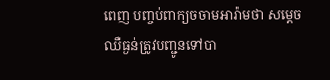ពេញ បញ្ចប់ពាក្យចចាមអារ៉ាមថា សម្តេចឈឺធ្ងន់ត្រូវបញ្ជូនទៅបា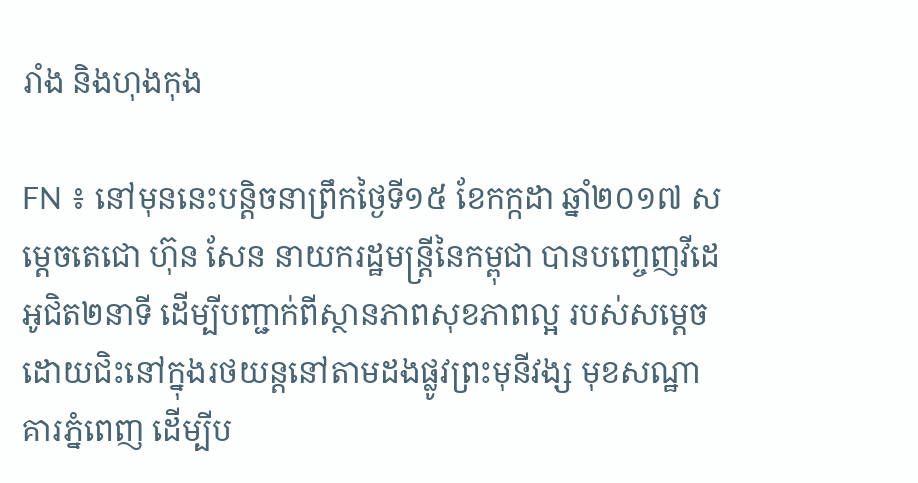រាំង និងហុងកុង

FN ៖ នៅមុននេះបន្តិចនាព្រឹកថ្ងៃទី១៥ ខែកក្កដា ឆ្នាំ២០១៧ សម្តេចតេជោ ហ៊ុន សែន នាយករដ្ឋមន្រ្តីនៃកម្ពុជា បានបញ្ចេញវីដេអូជិត២នាទី ដើម្បីបញ្ជាក់ពីស្ថានភាពសុខភាពល្អ របស់សម្តេច ដោយជិះនៅក្នុងរថយន្តនៅតាមដងផ្លូវព្រះមុនីវង្ស មុខសណ្ឋាគារភ្នំពេញ ដើម្បីប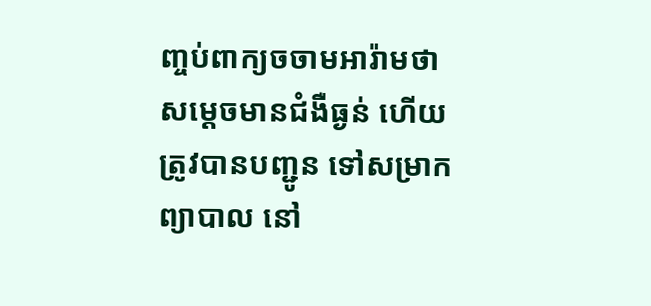ញ្ចប់ពាក្យចចាមអារ៉ាមថា សម្តេចមានជំងឺធ្ងន់ ហើយត្រូវបានបញ្ជូន ទៅសម្រាកព្យាបាល នៅ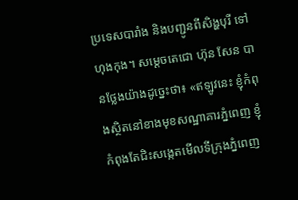ប្រទេសបារាំង និងបញ្ជូនពីសិង្ហបុរី ទៅហុងកុង។ សម្តេចតេជោ ហ៊ុន សែន បានថ្លែងយ៉ាងដូច្នេះថា៖ «ឥឡូវនេះ ខ្ញុំកំពុងស្ថិតនៅខាងមុខសណ្ឋាគារភ្នំពេញ ខ្ញុំកំពុងតែជិះសង្កេតមើលទីក្រុងភ្នំពេញ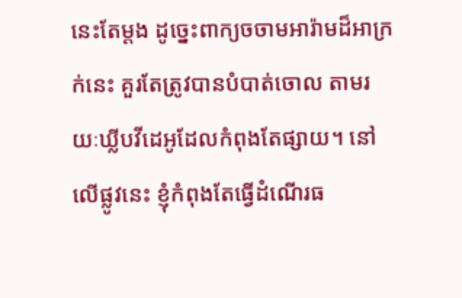នេះតែម្តង ដូច្នេះពាក្យចចាមអារ៉ាមដ៏អាក្រក់នេះ គួរតែត្រូវបានបំបាត់ចោល តាមរយៈឃ្លីបវីដេអូដែលកំពុងតែផ្សាយ។ នៅលើផ្លូវនេះ ខ្ញុំកំពុងតែធ្វើដំណើរធ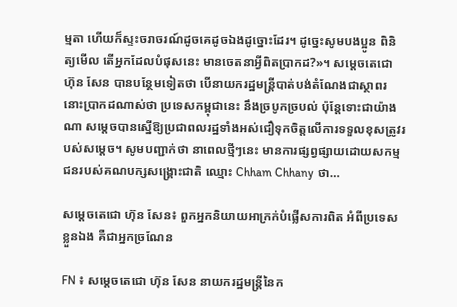ម្មតា ហើយក៏ស្ទះចរាចរណ៍ដូចគេដូចឯងដូច្នោះដែរ។ ដូច្នេះសូមបងប្អូន ពិនិត្យមើល តើអ្នកដែលបំផុសនេះ មានចេតនាអ្វីពិតប្រាកដ?»។ សម្តេចតេជោ ហ៊ុន សែន បានបន្ថែមទៀតថា បើនាយករដ្ឋមន្រ្តីបាត់បង់តំណែងជាស្ថាពរ នោះប្រាកដណាស់ថា ប្រទេសកម្ពុជានេះ នឹងច្របូកច្របល់ ប៉ុន្តែទោះជាយ៉ាងណា សម្តេចបានស្នើឱ្យប្រជាពលរដ្ឋទាំងអស់ជឿទុកចិត្តលើការទទួលខុសត្រូវរបស់សម្តេច។ សូមបញ្ជាក់ថា នាពេលថ្មីៗនេះ មានការផ្សព្វផ្សាយដោយសកម្មជនរបស់គណបក្សសង្រ្គោះជាតិ ឈ្មោះ Chham Chhany ថា…

សម្តេចតេជោ ហ៊ុន សែន៖ ពួកអ្នកនិយាយអាក្រក់បំផ្លើសការពិត អំពីប្រទេសខ្លួនឯង គឺជាអ្នកច្រណែន

FN ៖ សម្តេចតេជោ ហ៊ុន សែន នាយករដ្ឋមន្រ្តីនៃក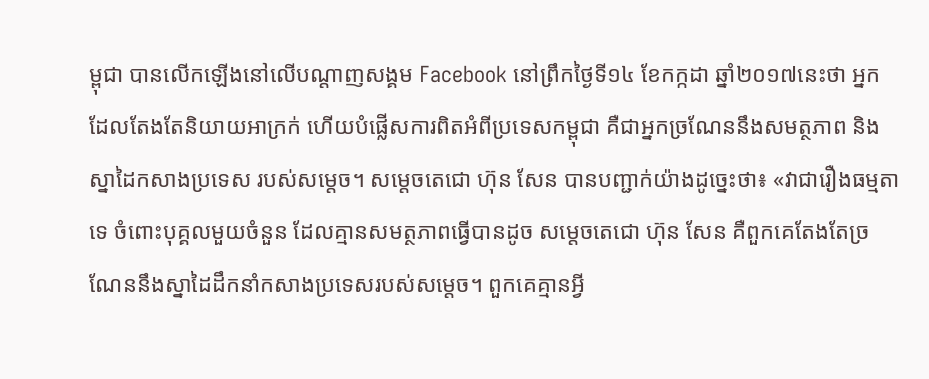ម្ពុជា បានលើកឡើងនៅលើបណ្តាញសង្គម Facebook នៅព្រឹកថ្ងៃទី១៤ ខែកក្កដា ឆ្នាំ២០១៧នេះថា អ្នកដែលតែងតែនិយាយអាក្រក់ ហើយបំផ្លើសការពិតអំពីប្រទេសកម្ពុជា គឺជាអ្នកច្រណែននឹងសមត្ថភាព និងស្នាដៃកសាងប្រទេស របស់សម្តេច។ សម្តេចតេជោ ហ៊ុន សែន បានបញ្ជាក់យ៉ាងដូច្នេះថា៖ «វាជារឿងធម្មតាទេ ចំពោះបុគ្គលមួយចំនួន ដែលគ្មានសមត្ថភាពធ្វើបានដូច សម្តេចតេជោ ហ៊ុន សែន គឺពួកគេតែងតែច្រណែននឹងស្នាដៃដឹកនាំកសាងប្រទេសរបស់សម្តេច។ ពួកគេគ្មានអ្វី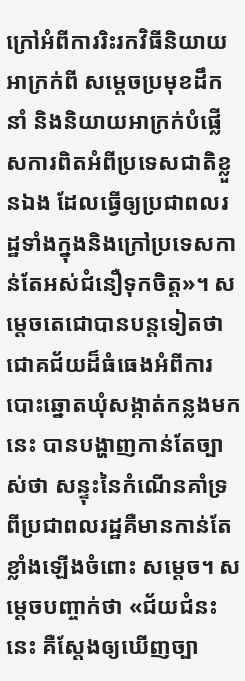ក្រៅអំពីការរិះរកវិធីនិយាយអាក្រក់ពី សម្តេចប្រមុខដឹកនាំ និងនិយាយអាក្រក់បំផ្លើសការពិតអំពីប្រទេសជាតិខ្លួនឯង ដែលធ្វើឲ្យប្រជាពលរដ្ឋទាំងក្នុងនិងក្រៅប្រទេសកាន់តែអស់ជំនឿទុកចិត្ត»។ សម្តេចតេជោបានបន្តទៀតថា ជោគជ័យដ៏ធំធេងអំពីការបោះឆ្នោតឃុំសង្កាត់កន្លងមកនេះ បានបង្ហាញកាន់តែច្បាស់ថា សន្ទុះនៃកំណើនគាំទ្រពីប្រជាពលរដ្ឋគឺមានកាន់តែខ្លាំងឡើងចំពោះ សម្តេច។ សម្តេចបញ្ចាក់ថា «ជ័យជំនះនេះ គឺស្តែងឲ្យឃើញច្បា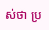ស់ថា ប្រ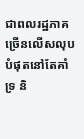ជាពលរដ្ឋភាគច្រើនលើសលុបបំផុតនៅតែគាំទ្រ និ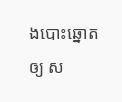ងបោះឆ្នោតឲ្យ ស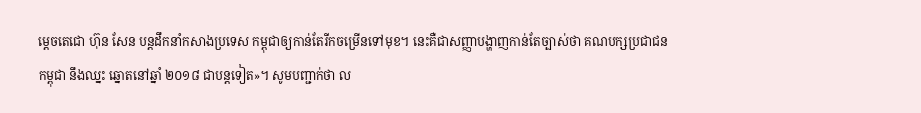ម្តេចតេជោ ហ៊ុន សែន បន្តដឹកនាំកសាងប្រទេស កម្ពុជាឲ្យកាន់តែរីកចម្រើនទៅមុខ។ នេះគឺជាសញ្ញាបង្ហាញកាន់តែច្បាស់ថា គណបក្សប្រជាជនកម្ពុជា នឹងឈ្នះ ឆ្នោតនៅឆ្នាំ ២០១៨ ជាបន្តទៀត»។ សូមបញ្ជាក់ថា ល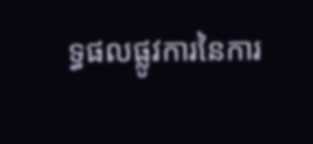ទ្ធផលផ្លូវការនៃការ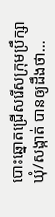បោះឆ្នោតជ្រើសរើសក្រុមប្រឹក្សាឃុំ/សង្កាត់ បានឲ្យដឹងថា…